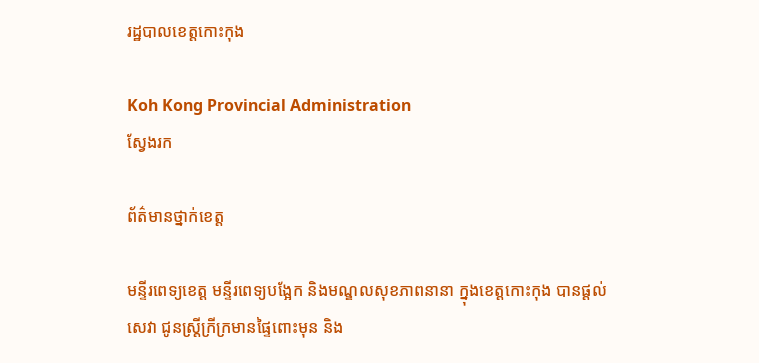រដ្ឋបាលខេត្តកោះកុង

Koh Kong Provincial Administration
ស្វែងរក

ព័ត៌មានថ្នាក់ខេត្ត

មន្ទីរពេទ្យខេត្ត មន្ទីរពេទ្យបង្អែក និងមណ្ឌលសុខភាពនានា ក្នុងខេត្តកោះកុង បានផ្ដល់សេវា ជូនស្ត្រីក្រីក្រមានផ្ទៃពោះមុន និង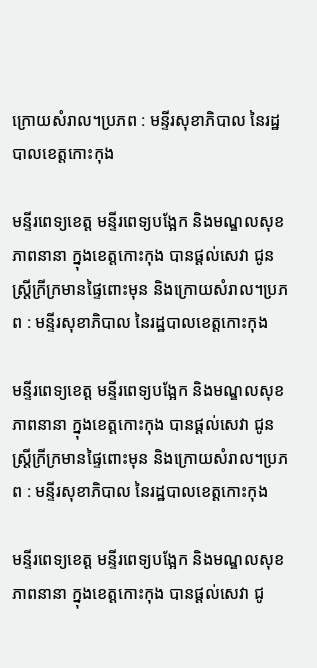ក្រោយសំរាល។ប្រភព : មន្ទីរសុខាភិបាល នៃរដ្ឋបាលខេត្តកោះកុង

មន្ទីរពេទ្យខេត្ត មន្ទីរពេទ្យបង្អែក និងមណ្ឌលសុខភាពនានា ក្នុងខេត្តកោះកុង បានផ្ដល់សេវា ជូនស្ត្រីក្រីក្រមានផ្ទៃពោះមុន និងក្រោយសំរាល។ប្រភព : មន្ទីរសុខាភិបាល នៃរដ្ឋបាលខេត្តកោះកុង

មន្ទីរពេទ្យខេត្ត មន្ទីរពេទ្យបង្អែក និងមណ្ឌលសុខភាពនានា ក្នុងខេត្តកោះកុង បានផ្ដល់សេវា ជូនស្ត្រីក្រីក្រមានផ្ទៃពោះមុន និងក្រោយសំរាល។ប្រភព : មន្ទីរសុខាភិបាល នៃរដ្ឋបាលខេត្តកោះកុង

មន្ទីរពេទ្យខេត្ត មន្ទីរពេទ្យបង្អែក និងមណ្ឌលសុខភាពនានា ក្នុងខេត្តកោះកុង បានផ្ដល់សេវា ជូ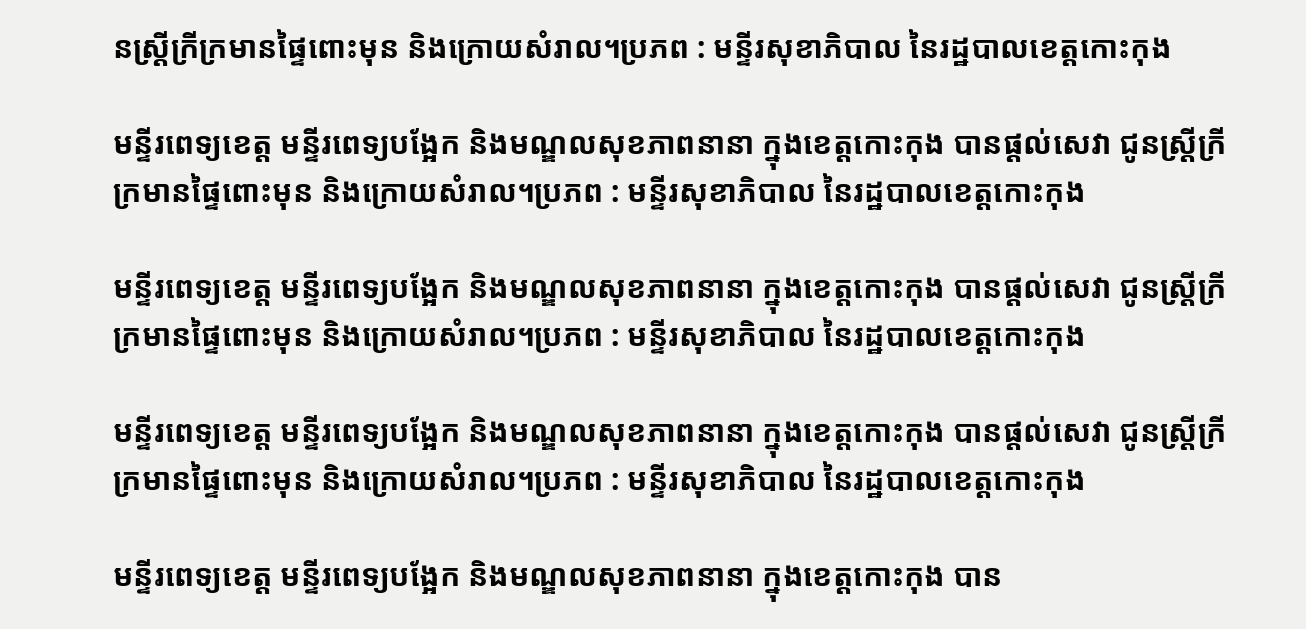នស្ត្រីក្រីក្រមានផ្ទៃពោះមុន និងក្រោយសំរាល។ប្រភព : មន្ទីរសុខាភិបាល នៃរដ្ឋបាលខេត្តកោះកុង

មន្ទីរពេទ្យខេត្ត មន្ទីរពេទ្យបង្អែក និងមណ្ឌលសុខភាពនានា ក្នុងខេត្តកោះកុង បានផ្ដល់សេវា ជូនស្ត្រីក្រីក្រមានផ្ទៃពោះមុន និងក្រោយសំរាល។ប្រភព : មន្ទីរសុខាភិបាល នៃរដ្ឋបាលខេត្តកោះកុង

មន្ទីរពេទ្យខេត្ត មន្ទីរពេទ្យបង្អែក និងមណ្ឌលសុខភាពនានា ក្នុងខេត្តកោះកុង បានផ្ដល់សេវា ជូនស្ត្រីក្រីក្រមានផ្ទៃពោះមុន និងក្រោយសំរាល។ប្រភព : មន្ទីរសុខាភិបាល នៃរដ្ឋបាលខេត្តកោះកុង

មន្ទីរពេទ្យខេត្ត មន្ទីរពេទ្យបង្អែក និងមណ្ឌលសុខភាពនានា ក្នុងខេត្តកោះកុង បានផ្ដល់សេវា ជូនស្ត្រីក្រីក្រមានផ្ទៃពោះមុន និងក្រោយសំរាល។ប្រភព : មន្ទីរសុខាភិបាល នៃរដ្ឋបាលខេត្តកោះកុង

មន្ទីរពេទ្យខេត្ត មន្ទីរពេទ្យបង្អែក និងមណ្ឌលសុខភាពនានា ក្នុងខេត្តកោះកុង បាន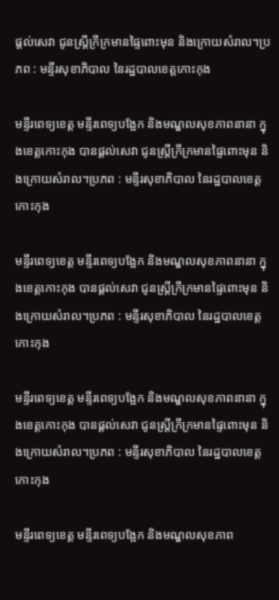ផ្ដល់សេវា ជូនស្ត្រីក្រីក្រមានផ្ទៃពោះមុន និងក្រោយសំរាល។ប្រភព : មន្ទីរសុខាភិបាល នៃរដ្ឋបាលខេត្តកោះកុង

មន្ទីរពេទ្យខេត្ត មន្ទីរពេទ្យបង្អែក និងមណ្ឌលសុខភាពនានា ក្នុងខេត្តកោះកុង បានផ្ដល់សេវា ជូនស្ត្រីក្រីក្រមានផ្ទៃពោះមុន និងក្រោយសំរាល។ប្រភព : មន្ទីរសុខាភិបាល នៃរដ្ឋបាលខេត្តកោះកុង

មន្ទីរពេទ្យខេត្ត មន្ទីរពេទ្យបង្អែក និងមណ្ឌលសុខភាពនានា ក្នុងខេត្តកោះកុង បានផ្ដល់សេវា ជូនស្ត្រីក្រីក្រមានផ្ទៃពោះមុន និងក្រោយសំរាល។ប្រភព : មន្ទីរសុខាភិបាល នៃរដ្ឋបាលខេត្តកោះកុង

មន្ទីរពេទ្យខេត្ត មន្ទីរពេទ្យបង្អែក និងមណ្ឌលសុខភាពនានា ក្នុងខេត្តកោះកុង បានផ្ដល់សេវា ជូនស្ត្រីក្រីក្រមានផ្ទៃពោះមុន និងក្រោយសំរាល។ប្រភព : មន្ទីរសុខាភិបាល នៃរដ្ឋបាលខេត្តកោះកុង

មន្ទីរពេទ្យខេត្ត មន្ទីរពេទ្យបង្អែក និងមណ្ឌលសុខភាព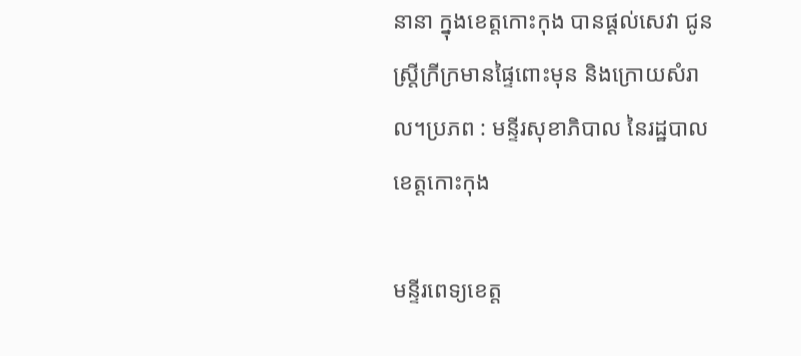នានា ក្នុងខេត្តកោះកុង បានផ្ដល់សេវា ជូនស្ត្រីក្រីក្រមានផ្ទៃពោះមុន និងក្រោយសំរាល។ប្រភព : មន្ទីរសុខាភិបាល នៃរដ្ឋបាលខេត្តកោះកុង

មន្ទីរពេទ្យខេត្ត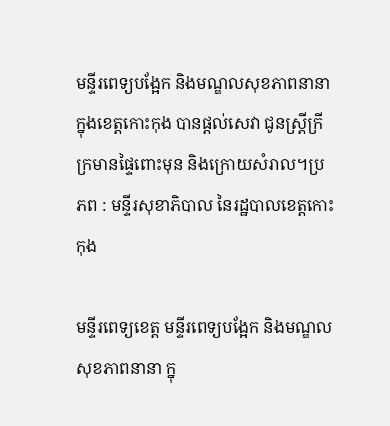មន្ទីរពេទ្យបង្អែក និងមណ្ឌលសុខភាពនានា ក្នុងខេត្តកោះកុង បានផ្ដល់សេវា ជូនស្ត្រីក្រីក្រមានផ្ទៃពោះមុន និងក្រោយសំរាល។ប្រភព : មន្ទីរសុខាភិបាល នៃរដ្ឋបាលខេត្តកោះកុង

មន្ទីរពេទ្យខេត្ត មន្ទីរពេទ្យបង្អែក និងមណ្ឌលសុខភាពនានា ក្នុ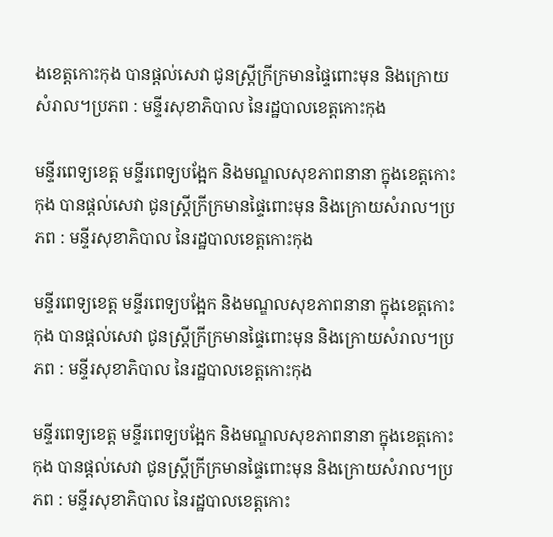ងខេត្តកោះកុង បានផ្ដល់សេវា ជូនស្ត្រីក្រីក្រមានផ្ទៃពោះមុន និងក្រោយសំរាល។ប្រភព : មន្ទីរសុខាភិបាល នៃរដ្ឋបាលខេត្តកោះកុង

មន្ទីរពេទ្យខេត្ត មន្ទីរពេទ្យបង្អែក និងមណ្ឌលសុខភាពនានា ក្នុងខេត្តកោះកុង បានផ្ដល់សេវា ជូនស្ត្រីក្រីក្រមានផ្ទៃពោះមុន និងក្រោយសំរាល។ប្រភព : មន្ទីរសុខាភិបាល នៃរដ្ឋបាលខេត្តកោះកុង

មន្ទីរពេទ្យខេត្ត មន្ទីរពេទ្យបង្អែក និងមណ្ឌលសុខភាពនានា ក្នុងខេត្តកោះកុង បានផ្ដល់សេវា ជូនស្ត្រីក្រីក្រមានផ្ទៃពោះមុន និងក្រោយសំរាល។ប្រភព : មន្ទីរសុខាភិបាល នៃរដ្ឋបាលខេត្តកោះកុង

មន្ទីរពេទ្យខេត្ត មន្ទីរពេទ្យបង្អែក និងមណ្ឌលសុខភាពនានា ក្នុងខេត្តកោះកុង បានផ្ដល់សេវា ជូនស្ត្រីក្រីក្រមានផ្ទៃពោះមុន និងក្រោយសំរាល។ប្រភព : មន្ទីរសុខាភិបាល នៃរដ្ឋបាលខេត្តកោះ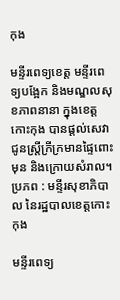កុង

មន្ទីរពេទ្យខេត្ត មន្ទីរពេទ្យបង្អែក និងមណ្ឌលសុខភាពនានា ក្នុងខេត្តកោះកុង បានផ្ដល់សេវា ជូនស្ត្រីក្រីក្រមានផ្ទៃពោះមុន និងក្រោយសំរាល។ប្រភព : មន្ទីរសុខាភិបាល នៃរដ្ឋបាលខេត្តកោះកុង

មន្ទីរពេទ្យ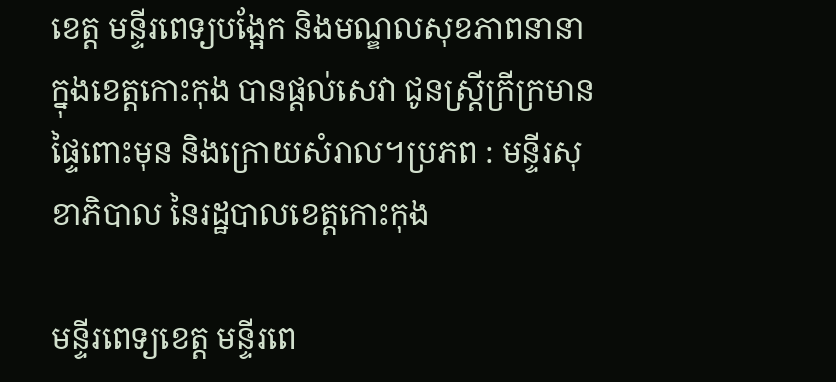ខេត្ត មន្ទីរពេទ្យបង្អែក និងមណ្ឌលសុខភាពនានា ក្នុងខេត្តកោះកុង បានផ្ដល់សេវា ជូនស្ត្រីក្រីក្រមានផ្ទៃពោះមុន និងក្រោយសំរាល។ប្រភព : មន្ទីរសុខាភិបាល នៃរដ្ឋបាលខេត្តកោះកុង

មន្ទីរពេទ្យខេត្ត មន្ទីរពេ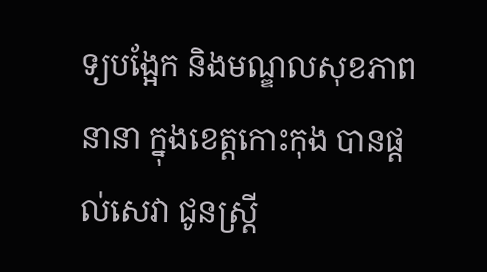ទ្យបង្អែក និងមណ្ឌលសុខភាពនានា ក្នុងខេត្តកោះកុង បានផ្ដល់សេវា ជូនស្ត្រី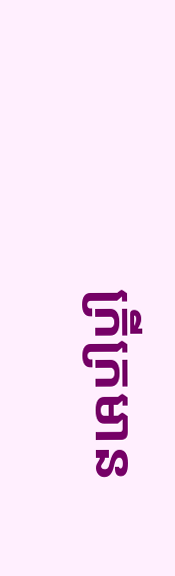ក្រីក្រមាន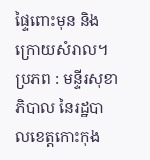ផ្ទៃពោះមុន និងក្រោយសំរាល។ប្រភព : មន្ទីរសុខាភិបាល នៃរដ្ឋបាលខេត្តកោះកុង